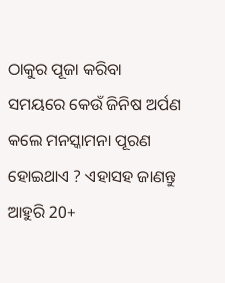ଠାକୁର ପୂଜା କରିବା ସମୟରେ କେଉଁ ଜିନିଷ ଅର୍ପଣ କଲେ ମନସ୍କାମନା ପୂରଣ ହୋଇଥାଏ ? ଏହାସହ ଜାଣନ୍ତୁ ଆହୁରି 20+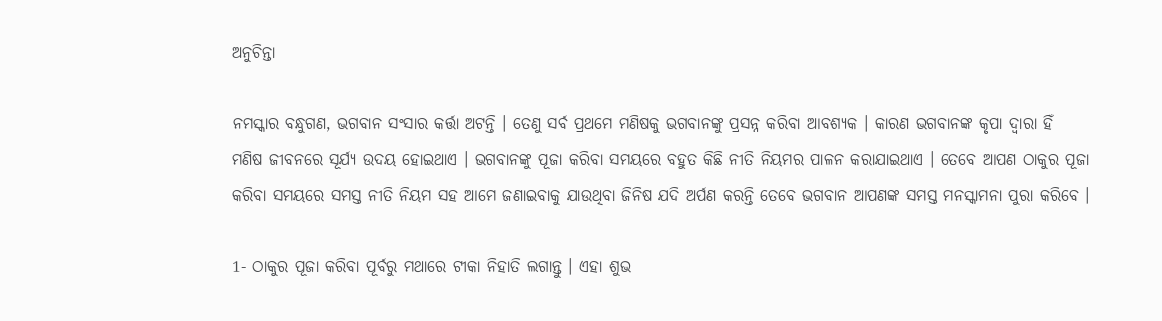ଅନୁଚିନ୍ତା

ନମସ୍କାର ବନ୍ଧୁଗଣ, ଭଗବାନ ସଂସାର କର୍ତ୍ତା ଅଟନ୍ତି । ତେଣୁ ସର୍ବ ପ୍ରଥମେ ମଣିଷକୁ ଭଗବାନଙ୍କୁ ପ୍ରସନ୍ନ କରିବା ଆବଶ୍ୟକ । କାରଣ ଭଗବାନଙ୍କ କୃପା ଦ୍ଵାରା ହିଁ ମଣିଷ ଜୀବନରେ ସୂର୍ଯ୍ୟ ଉଦୟ ହୋଇଥାଏ । ଭଗବାନଙ୍କୁ ପୂଜା କରିବା ସମୟରେ ବହୁତ କିଛି ନୀତି ନିୟମର ପାଳନ କରାଯାଇଥାଏ । ତେବେ ଆପଣ ଠାକୁର ପୂଜା କରିବା ସମୟରେ ସମସ୍ତ ନୀତି ନିୟମ ସହ ଆମେ ଜଣାଇବାକୁ ଯାଉଥିବା ଜିନିଷ ଯଦି ଅର୍ପଣ କରନ୍ତି ତେବେ ଭଗବାନ ଆପଣଙ୍କ ସମସ୍ତ ମନସ୍କାମନା ପୁରା କରିବେ ।

1- ଠାକୁର ପୂଜା କରିବା ପୂର୍ବରୁ ମଥାରେ ଟୀକା ନିହାତି ଲଗାନ୍ତୁ । ଏହା ଶୁଭ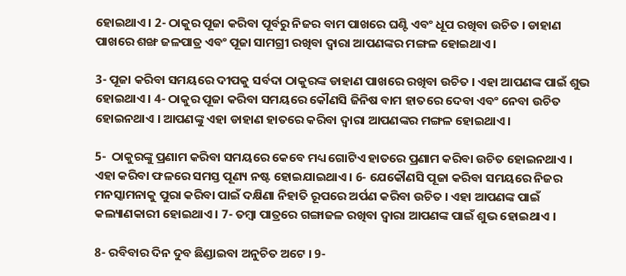ହୋଇଥାଏ । 2- ଠାକୁର ପୂଜା କରିବା ପୂର୍ବରୁ ନିଜର ବାମ ପାଖରେ ଘଣ୍ଟି ଏବଂ ଧୂପ ରଖିବା ଉଚିତ । ଡାହାଣ ପାଖରେ ଶଙ୍ଖ ଜଳପାତ୍ର ଏବଂ ପୂଜା ସାମଗ୍ରୀ ରଖିବା ଦ୍ଵାରା ଆପଣଙ୍କର ମଙ୍ଗଳ ହୋଇଥାଏ ।

3- ପୂଜା କରିବା ସମୟରେ ଦୀପକୁ ସର୍ବଦା ଠାକୁରଙ୍କ ଡାହାଣ ପାଖରେ ରଖିବା ଉଚିତ । ଏହା ଆପଣଙ୍କ ପାଇଁ ଶୁଭ ହୋଇଥାଏ । 4- ଠାକୁର ପୂଜା କରିବା ସମୟରେ କୌଣସି ଜିନିଷ ବାମ ହାତରେ ଦେବା ଏବଂ ନେବା ଉଚିତ ହୋଇନଥାଏ । ଆପଣଙ୍କୁ ଏହା ଡାହାଣ ହାତରେ କରିବା ଦ୍ଵାରା ଆପଣଙ୍କର ମଙ୍ଗଳ ହୋଇଥାଏ ।

5-  ଠାକୁରଙ୍କୁ ପ୍ରଣାମ କରିବା ସମୟରେ କେବେ ମଧ୍ୟ ଗୋଟିଏ ହାତରେ ପ୍ରଣାମ କରିବା ଉଚିତ ହୋଇନଥାଏ । ଏହା କରିବା ଫଳରେ ସମସ୍ତ ପୂଣ୍ୟ ନଷ୍ଟ ହୋଇଯାଇଥାଏ । 6- ଯେକୌଣସି ପୂଜା କରିବା ସମୟରେ ନିଜର ମନସ୍କାମନାକୁ ପୁରା କରିବା ପାଇଁ ଦକ୍ଷିଣା ନିହାତି ରୂପରେ ଅର୍ପଣ କରିବା ଉଚିତ । ଏହା ଆପଣଙ୍କ ପାଇଁ କଲ୍ୟାଣକାରୀ ହୋଇଥାଏ । 7- ତମ୍ବା ପାତ୍ରରେ ଗଙ୍ଗାଜଳ ରଖିବା ଦ୍ଵାରା ଆପଣଙ୍କ ପାଇଁ ଶୁଭ ହୋଇଥାଏ ।

8- ରବିବାର ଦିନ ଦୁବ ଛିଣ୍ଡାଇବା ଅନୁଚିତ ଅଟେ । 9-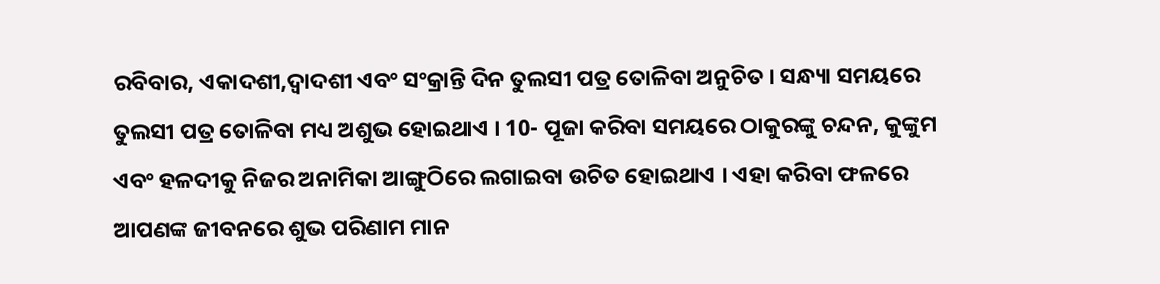ରବିବାର, ଏକାଦଶୀ,ଦ୍ଵାଦଶୀ ଏବଂ ସଂକ୍ରାନ୍ତି ଦିନ ତୁଲସୀ ପତ୍ର ତୋଳିବା ଅନୁଚିତ । ସନ୍ଧ୍ୟା ସମୟରେ ତୁଲସୀ ପତ୍ର ତୋଳିବା ମଧ୍ୟ ଅଶୁଭ ହୋଇଥାଏ । 10- ପୂଜା କରିବା ସମୟରେ ଠାକୁରଙ୍କୁ ଚନ୍ଦନ, କୁଙ୍କୁମ ଏବଂ ହଳଦୀକୁ ନିଜର ଅନାମିକା ଆଙ୍ଗୁଠିରେ ଲଗାଇବା ଉଚିତ ହୋଇଥାଏ । ଏହା କରିବା ଫଳରେ ଆପଣଙ୍କ ଜୀବନରେ ଶୁଭ ପରିଣାମ ମାନ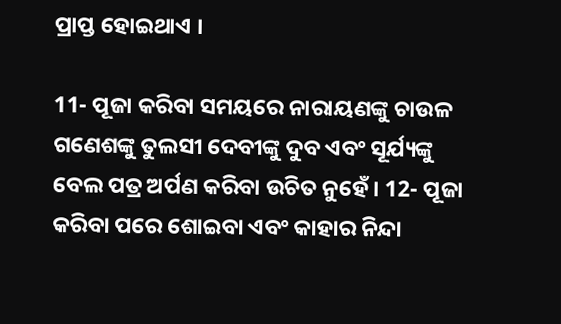ପ୍ରାପ୍ତ ହୋଇଥାଏ ।

11- ପୂଜା କରିବା ସମୟରେ ନାରାୟଣଙ୍କୁ ଚାଉଳ ଗଣେଶଙ୍କୁ ତୁଲସୀ ଦେବୀଙ୍କୁ ଦୁବ ଏବଂ ସୂର୍ଯ୍ୟଙ୍କୁ ବେଲ ପତ୍ର ଅର୍ପଣ କରିବା ଉଚିତ ନୁହେଁ । 12- ପୂଜା କରିବା ପରେ ଶୋଇବା ଏବଂ କାହାର ନିନ୍ଦା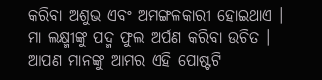କରିବା ଅଶୁଭ ଏବଂ ଅମଙ୍ଗଳକାରୀ ହୋଇଥାଏ । ମା ଲକ୍ଷ୍ମୀଙ୍କୁ ପଦ୍ମ ଫୁଲ ଅର୍ପଣ କରିବା ଉଚିତ । ଆପଣ ମାନଙ୍କୁ ଆମର ଏହି ପୋଷ୍ଟଟି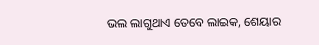ଭଲ ଲାଗୁଥାଏ ତେବେ ଲାଇକ, ଶେୟାର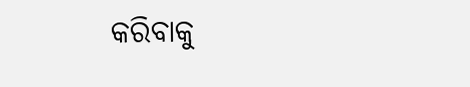କରିବାକୁ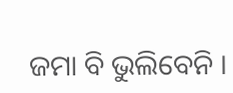ଜମା ବି ଭୁଲିବେନି ।